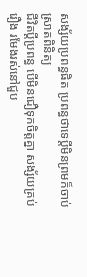សង្ស័យប្រពន្ធផិត ប្រពន្ធថាទេប្តីមិនព្រមក៏ចាប់ស្រាតពិនិត្យ
ជីវិតប្តីប្រពន្ធ បើមិនជឿទុកចិត្តគ្នា សង្ស័យគ្រប់រឿង រមែងរស់នៅជួប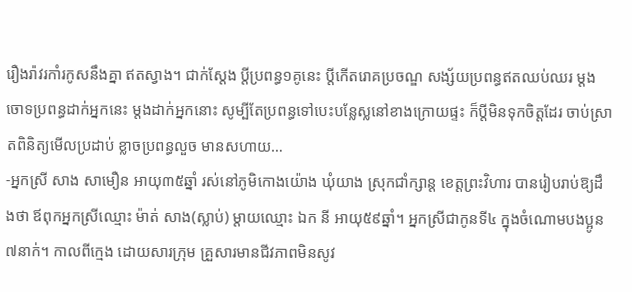រឿងរ៉ាវរកាំរកូសនឹងគ្នា ឥតស្វាង។ ជាក់ស្តែង ប្តីប្រពន្ធ១គូនេះ ប្តីកើតរោគប្រចណ្ឌ សង្ស័យប្រពន្ធឥតឈប់ឈរ ម្តងចោទប្រពន្ធដាក់អ្នកនេះ ម្តងដាក់អ្នកនោះ សូម្បីតែប្រពន្ធទៅបេះបន្លែស្លនៅខាងក្រោយផ្ទះ ក៏ប្តីមិនទុកចិត្តដែរ ចាប់ស្រាតពិនិត្យមើលប្រដាប់ ខ្លាចប្រពន្ធលួច មានសហាយ…
-អ្នកស្រី សាង សាមឿន អាយុ៣៥ឆ្នាំ រស់នៅភូមិកោងយ៉ោង ឃុំយាង ស្រុកជាំក្សាន្ត ខេត្តព្រះវិហារ បានរៀបរាប់ឱ្យដឹងថា ឪពុកអ្នកស្រីឈ្មោះ ម៉ាត់ សាង(ស្លាប់) ម្តាយឈ្មោះ ឯក នី អាយុ៥៩ឆ្នាំ។ អ្នកស្រីជាកូនទី៤ ក្នុងចំណោមបងប្អូន៧នាក់។ កាលពីក្មេង ដោយសារក្រុម គ្រួសារមានជីវភាពមិនសូវ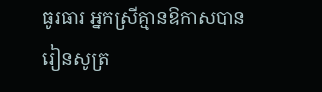ធូរធារ អ្នកស្រីគ្មានឱកាសបានរៀនសូត្រ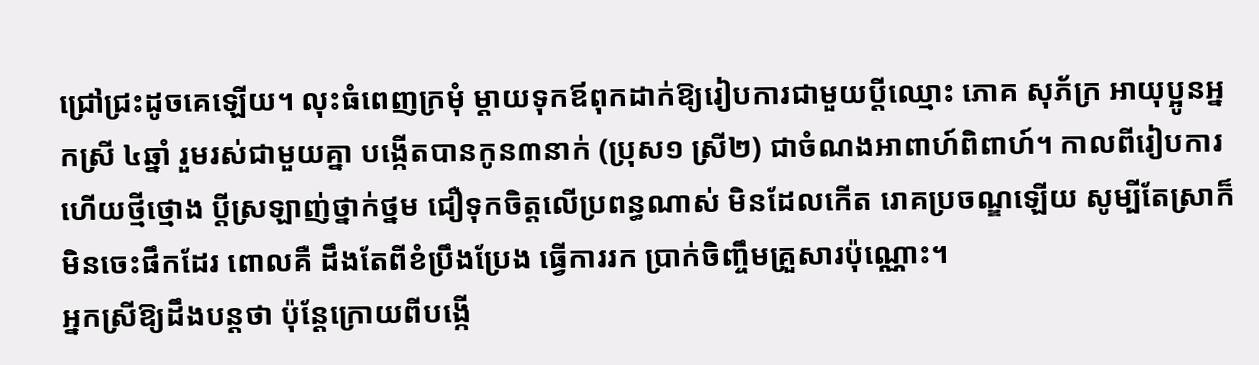ជ្រៅជ្រះដូចគេឡើយ។ លុះធំពេញក្រមុំ ម្តាយទុកឪពុកដាក់ឱ្យរៀបការជាមួយប្តីឈ្មោះ ភោគ សុភ័ក្រ អាយុប្អូនអ្នកស្រី ៤ឆ្នាំ រួមរស់ជាមួយគ្នា បង្កើតបានកូន៣នាក់ (ប្រុស១ ស្រី២) ជាចំណងអាពាហ៍ពិពាហ៍។ កាលពីរៀបការហើយថ្មីថ្មោង ប្តីស្រឡាញ់ថ្នាក់ថ្នម ជឿទុកចិត្តលើប្រពន្ធណាស់ មិនដែលកើត រោគប្រចណ្ឌឡើយ សូម្បីតែស្រាក៏មិនចេះផឹកដែរ ពោលគឺ ដឹងតែពីខំប្រឹងប្រែង ធ្វើការរក ប្រាក់ចិញ្ចឹមគ្រួសារប៉ុណ្ណោះ។
អ្នកស្រីឱ្យដឹងបន្តថា ប៉ុន្តែក្រោយពីបង្កើ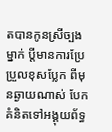តបានកូនស្រីច្បងម្នាក់ ប្តីមានការប្រែប្រួលខុសប្លែក ពីមុនឆ្ងាយណាស់ បែកគំនិតទៅអង្គុយព័ទ្ធ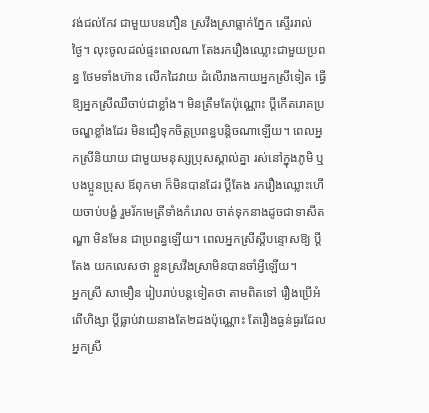វង់ជល់កែវ ជាមួយបនភឿន ស្រវឹងស្រាធ្លាក់ភ្នែក ស្ទើររាល់ថ្ងៃ។ លុះចូលដល់ផ្ទះពេលណា តែងរករឿងឈ្លោះជាមួយប្រពន្ធ ថែមទាំងហ៊ាន លើកដៃវាយ ដំលើរាងកាយអ្នកស្រីទៀត ធ្វើឱ្យអ្នកស្រីឈឺចាប់ជាខ្លាំង។ មិនត្រឹមតែប៉ុណ្ណោះ ប្តីកើតរោគប្រចណ្ឌខ្លាំងដែរ មិនជឿទុកចិត្តប្រពន្ធបន្តិចណាឡើយ។ ពេលអ្នកស្រីនិយាយ ជាមួយមនុស្សប្រុសស្គាល់គ្នា រស់នៅក្នុងភូមិ ឬ បងប្អូនប្រុស ឪពុកមា ក៏មិនបានដែរ ប្តីតែង រករឿងឈ្លោះហើយចាប់បង្ខំ រួមរ័កមេត្រីទាំងកំរោល ចាត់ទុកនាងដូចជាទាសីតណ្ហា មិនមែន ជាប្រពន្ធឡើយ។ ពេលអ្នកស្រីស្តីបន្ទោសឱ្យ ប្តីតែង យកលេសថា ខ្លួនស្រវឹងស្រាមិនបានចាំអ្វីឡើយ។
អ្នកស្រី សាមឿន រៀបរាប់បន្តទៀតថា តាមពិតទៅ រឿងប្រើអំពើហិង្សា ប្តីធ្លាប់វាយនាងតែ២ដងប៉ុណ្ណោះ តែរឿងធ្ងន់ធ្ងរដែល អ្នកស្រី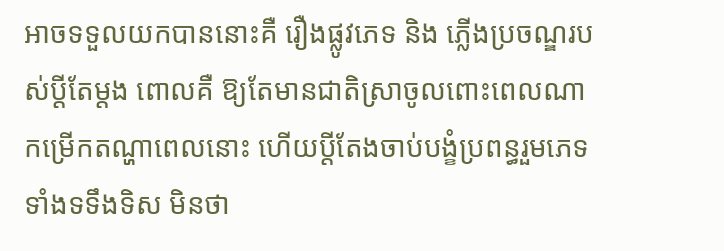អាចទទួលយកបាននោះគឺ រឿងផ្លូវភេទ និង ភ្លើងប្រចណ្ឌរបស់ប្តីតែម្តង ពោលគឺ ឱ្យតែមានជាតិស្រាចូលពោះពេលណា កម្រើកតណ្ហាពេលនោះ ហើយប្តីតែងចាប់បង្ខំប្រពន្ធរួមភេទទាំងទទឹងទិស មិនថា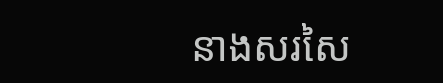នាងសរសៃ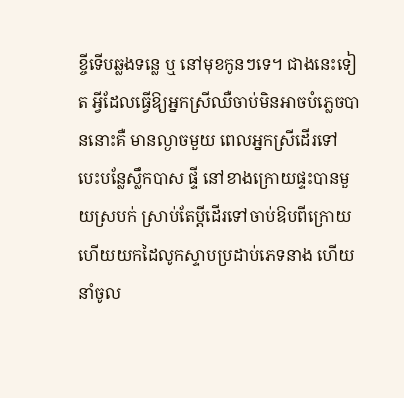ខ្ចីទើបឆ្លងទន្លេ ឬ នៅមុខកូនៗទេ។ ជាងនេះទៀត អ្វីដែលធ្វើឱ្យអ្នកស្រីឈឺចាប់មិនអាចបំភ្លេចបាននោះគឺ មានល្ងាចមួយ ពេលអ្នកស្រីដើរទៅបេះបន្លែស្លឹកបាស ផ្ទី នៅខាងក្រោយផ្ទះបានមួយស្របក់ ស្រាប់តែប្តីដើរទៅចាប់ឱបពីក្រោយ ហើយយកដៃលូកស្ទាបប្រដាប់ភេទនាង ហើយនាំចូល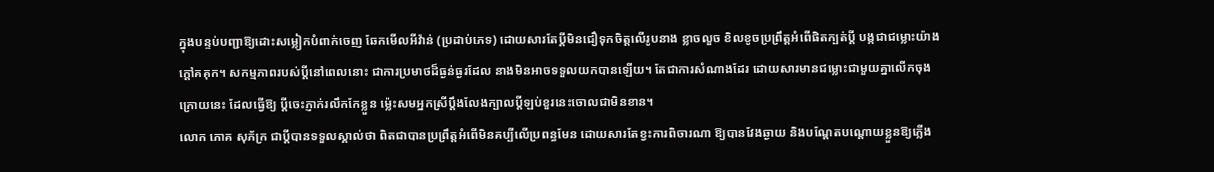ក្នុងបន្ទប់បញ្ជាឱ្យដោះសម្លៀកបំពាក់ចេញ ឆែកមើលអីវ៉ាន់ (ប្រដាប់ភេទ) ដោយសារតែប្តីមិនជឿទុកចិត្តលើរូបនាង ខ្លាចលួច ខិលខូចប្រព្រឹត្តអំពើផិតក្បត់ប្តី បង្កជាជម្លោះយ៉ាងក្តៅគគុក។ សកម្មភាពរបស់ប្តីនៅពេលនោះ ជាការប្រមាថដ៏ធ្ងន់ធ្ងរដែល នាងមិនអាចទទួលយកបានឡើយ។ តែជាការសំណាងដែរ ដោយសារមានជម្លោះជាមួយគ្នាលើកចុងក្រោយនេះ ដែលធ្វើឱ្យ ប្តីចេះភ្ញាក់រលឹកកែខ្លួន ម៉្លេះសមអ្នកស្រីប្តឹងលែងក្បាលប្តីឡប់ខួរនេះចោលជាមិនខាន។
លោក ភោគ សុភ័ក្រ ជាប្តីបានទទួលស្គាល់ថា ពិតជាបានប្រព្រឹត្តអំពើមិនគប្បីលើប្រពន្ធមែន ដោយសារតែខ្វះការពិចារណា ឱ្យបានវែងឆ្ងាយ និងបណ្តែតបណ្តោយខ្លួនឱ្យភ្លើង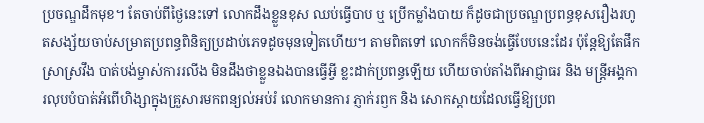ប្រចណ្ឌដឹកមុខ។ តែចាប់ពីថ្ងៃនេះទៅ លោកដឹងខ្លួនខុស ឈប់ធ្វើបាប ឬ ប្រើកម្លាំងបាយ ក៏ដូចជាប្រចណ្ឌប្រពន្ធខុសរឿងរហូតសង្ស័យចាប់សម្រាតប្រពន្ធពិនិត្យប្រដាប់ភេទដូចមុនទៀតហើយ។ តាមពិតទៅ លោកក៏មិនចង់ធ្វើបែបនេះដែរ ប៉ុន្តែឱ្យតែផឹកស្រាស្រវឹង បាត់បង់ម្ចាស់ការរលីង មិនដឹងថាខ្លួនឯងបានធ្វើអ្វី ខ្លះដាក់ប្រពន្ធឡើយ ហើយចាប់តាំងពីអាជ្ញាធរ និង មន្ត្រីអង្គការលុបបំបាត់អំពើហិង្សាក្នុងគ្រួសារមកពន្យល់អប់រំ លោកមានការ ភ្ញាក់រឭក និង សោកស្តាយដែលធ្វើឱ្យប្រព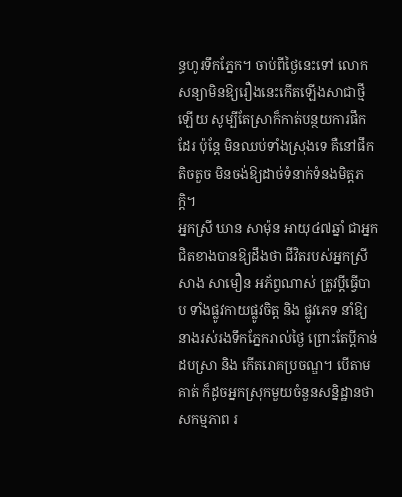ន្ធហូរទឹកភ្នែក។ ចាប់ពីថ្ងៃនេះទៅ លោកសន្យាមិនឱ្យរឿងនេះកើតឡើងសាជាថ្មីឡើយ សូម្បីតែស្រាក៏កាត់បន្ថយការផឹកដែរ ប៉ុន្តែ មិនឈប់ទាំងស្រុងទេ គឺនៅផឹកតិចតួច មិនចង់ឱ្យដាច់ទំនាក់ទំនងមិត្តភក្តិ។
អ្នកស្រី ឃាន សាម៉ុន អាយុ៤៧ឆ្នាំ ជាអ្នកជិតខាងបានឱ្យដឹងថា ជីវិតរបស់អ្នកស្រី សាង សាមឿន អភ័ព្វណាស់ ត្រូវប្តីធ្វើបាប ទាំងផ្លូវកាយផ្លូវចិត្ត និង ផ្លូវភេទ នាំឱ្យនាងរស់រងទឹកភ្នែករាល់ថ្ងៃ ព្រោះតែប្តីកាន់ដបស្រា និង កើតរោគប្រចណ្ឌ។ បើតាមគាត់ ក៏ដូចអ្នកស្រុកមួយចំនួនសន្និដ្ឋានថា សកម្មភាព រ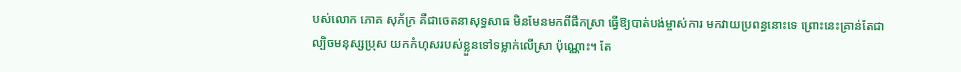បស់លោក ភោគ សុភ័ក្រ គឺជាចេតនាសុទ្ធសាធ មិនមែនមកពីផឹកស្រា ធ្វើឱ្យបាត់បង់ម្ចាស់ការ មកវាយប្រពន្ធនោះទេ ព្រោះនេះគ្រាន់តែជាល្បិចមនុស្សប្រុស យកកំហុសរបស់ខ្លួនទៅទម្លាក់លើស្រា ប៉ុណ្ណោះ។ តែ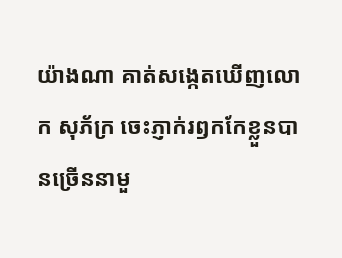យ៉ាងណា គាត់សង្កេតឃើញលោក សុភ័ក្រ ចេះភ្ញាក់រឭកកែខ្លួនបានច្រើននាមួ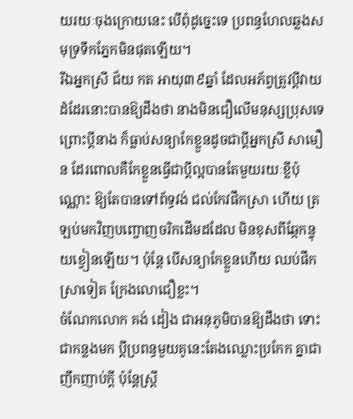យរយៈចុងក្រោយនេះ បើពុំដូច្នេះទេ ប្រពន្ធហែលឆ្លងសមុទ្រទឹកភ្នែកមិនផុតឡើយ។
រីឯអ្នកស្រី ជ័យ កត អាយុ៣៩ឆ្នាំ ដែលអភ័ព្វត្រូវប្តីវាយដំដែរនោះបានឱ្យដឹងថា នាងមិនជឿលើមនុស្សប្រុសទេ ព្រោះប្តីនាង ក៏ធ្លាប់សន្យាកែខ្លួនដូចជាប្តីអ្នកស្រី សាមឿន ដែរពោលគឺកែខ្លួនធ្វើជាប្តីល្អបានតែមួយរយៈខ្លីប៉ុណ្ណោះ ឱ្យតែបានទៅព័ទ្ធវង់ ជល់កែវផឹកស្រា ហើយ ត្រឡប់មកវិញបញ្ចោញចរិកដើមដដែល មិនខុសពីឆ្កែកន្ទុយខ្វៀនឡើយ។ ប៉ុន្តែ បើសន្យាកែខ្លួនហើយ ឈប់ផឹកស្រាទៀត ក្រែងលោជឿខ្លះ។
ចំណែកលោក គង់ ដៀង ជាអនុភូមិបានឱ្យដឹងថា ទោះជាកន្លងមក ប្តីប្រពន្ធមួយគូនេះតែងឈ្លោះប្រកែក គ្នាជាញឹកញាប់ក្តី ប៉ុន្តែស្ត្រី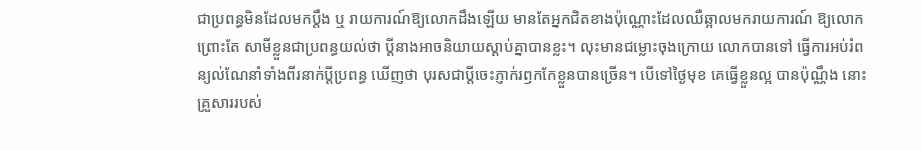ជាប្រពន្ធមិនដែលមកប្តឹង ឬ រាយការណ៍ឱ្យលោកដឹងឡើយ មានតែអ្នកជិតខាងប៉ុណ្ណោះដែលឈឺឆ្អាលមករាយការណ៍ ឱ្យលោក ព្រោះតែ សាមីខ្លួនជាប្រពន្ធយល់ថា ប្តីនាងអាចនិយាយស្តាប់គ្នាបានខ្លះ។ លុះមានជម្លោះចុងក្រោយ លោកបានទៅ ធ្វើការអប់រំពន្យល់ណែនាំទាំងពីរនាក់ប្តីប្រពន្ធ ឃើញថា បុរសជាប្តីចេះភ្ញាក់រឭកកែខ្លួនបានច្រើន។ បើទៅថ្ងៃមុខ គេធ្វើខ្លួនល្អ បានប៉ុណ្ណឹង នោះគ្រួសាររបស់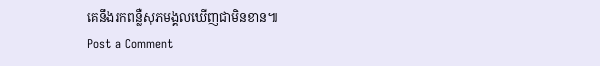គេនឹងរកពន្លឺសុភមង្គលឃើញជាមិនខាន៕
Post a Comment